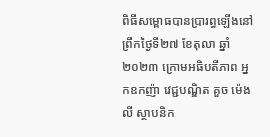ពិធីសម្ពោធបានប្រារព្ធឡើងនៅព្រឹកថ្ងៃទី២៧ ខែតុលា ឆ្នាំ២០២៣ ក្រោមអធិបតីភាព អ្នកឧកញ៉ា វេជ្ជបណ្ឌិត គួច ម៉េងលី ស្ថាបនិក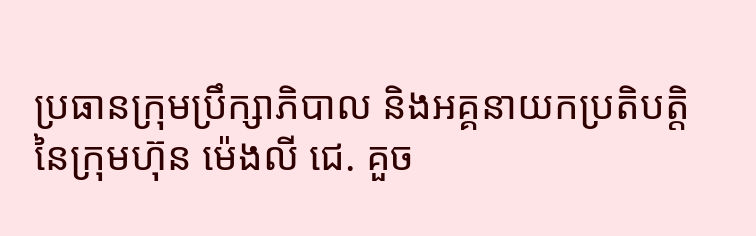ប្រធានក្រុមប្រឹក្សាភិបាល និងអគ្គនាយកប្រតិបត្តិ នៃក្រុមហ៊ុន ម៉េងលី ជេ. គួច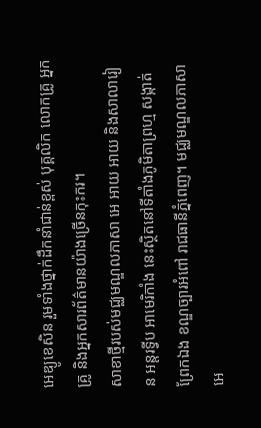អេឌ្យូខេសិន រួមទាំងថ្នាក់ដឹកនាំជាន់ខ្ពស់ បុគ្គលិក លោកគ្រូ អ្នកគ្រូ និងអ្នកសារព័ត៌មានយ៉ាងច្រើនកុះករ។
សាខាថ្មីរបស់មជ្ឈមណ្ឌលភាសា អេ អាយ អាយ និងសាលារៀន អន្តរទ្វីប អាមេរិកាំង នេះស្ថិតនៅទីតាំងភូមិតាព្រហ្ម សង្កាត់ព្រែកឯង ខណ្ឌច្បារអំពៅ រាជធានីភ្នំពេញ។ មជ្ឈមណ្ឌលភាសា អេ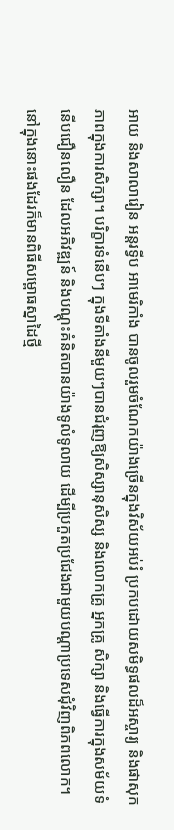អាយ និងសាលារៀន អន្តរទ្វីប អាមេរិកាំង បានចូលរួមចំណែកយ៉ាងច្រើនក្នុងវិស័យអប់រំ ប្រកបដោយសមិទ្ធផលដ៏អស្ចារ្យ និងផាសុកភាពក្នុងការសិក្សា។ បរិក្ខារទំនើបៗ ក្នុងទីតាំងនីមួយៗបានជំរុញឱ្យសិស្សានុសិស្ស និងលោកគ្រូ អ្នកគ្រូ សិក្សា និងធ្វើការក្នុងសម័យទំនើបជឿនលឿន ដែលអភិវឌ្ឍន៍ និងបណ្តុះគំនិតបានយ៉ាងទូលំទូលាយ ដើម្បីប្រកួតប្រជែងជាមួយបណ្តាប្រទេសជុំវិញពិភពលោក។ នៅក្នុងនោះផងដែរក៏មានពិធីសម្ពោធស្នាដៃថ្មី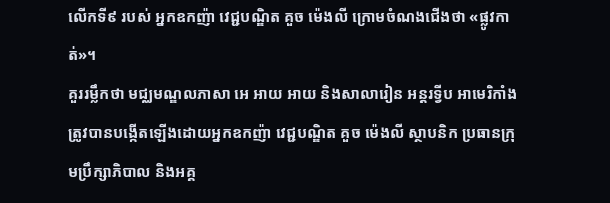លើកទី៩ របស់ អ្នកឧកញ៉ា វេជ្ជបណ្ឌិត គួច ម៉េងលី ក្រោមចំណងជើងថា «ផ្លូវកាត់»។
គួររម្លឹកថា មជ្ឈមណ្ឌលភាសា អេ អាយ អាយ និងសាលារៀន អន្តរទ្វីប អាមេរិកាំង ត្រូវបានបង្កើតឡើងដោយអ្នកឧកញ៉ា វេជ្ជបណ្ឌិត គួច ម៉េងលី ស្ថាបនិក ប្រធានក្រុមប្រឹក្សាភិបាល និងអគ្គ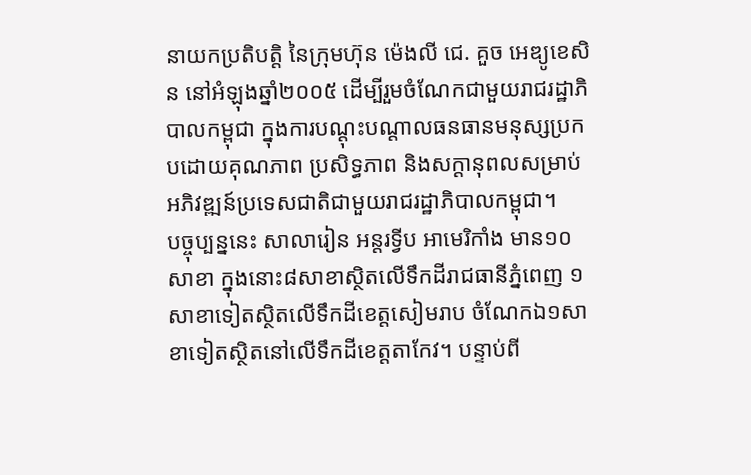នាយកប្រតិបត្តិ នៃក្រុមហ៊ុន ម៉េងលី ជេ. គួច អេឌ្យូខេសិន នៅអំឡុងឆ្នាំ២០០៥ ដើម្បីរួមចំណែកជាមួយរាជរដ្ឋាភិបាលកម្ពុជា ក្នុងការបណ្ដុះបណ្ដាលធនធានមនុស្សប្រកបដោយគុណភាព ប្រសិទ្ធភាព និងសក្ដានុពលសម្រាប់អភិវឌ្ឍន៍ប្រទេសជាតិជាមួយរាជរដ្ឋាភិបាលកម្ពុជា។
បច្ចុប្បន្ននេះ សាលារៀន អន្តរទ្វីប អាមេរិកាំង មាន១០សាខា ក្នុងនោះ៨សាខាស្ថិតលើទឹកដីរាជធានីភ្នំពេញ ១សាខាទៀតស្ថិតលើទឹកដីខេត្តសៀមរាប ចំណែកឯ១សាខាទៀតស្ថិតនៅលើទឹកដីខេត្តតាកែវ។ បន្ទាប់ពី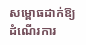សម្ពោធដាក់ឱ្យដំណើរការ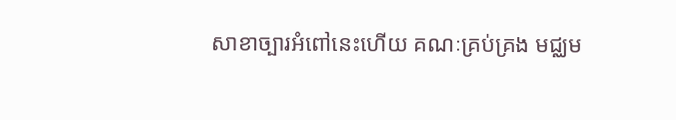សាខាច្បារអំពៅនេះហើយ គណៈគ្រប់គ្រង មជ្ឈម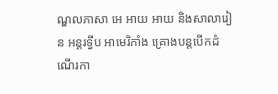ណ្ឌលភាសា អេ អាយ អាយ និងសាលារៀន អន្តរទ្វីប អាមេរិកាំង គ្រោងបន្តបើកដំណើរកា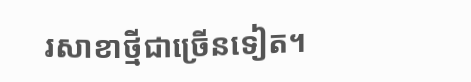រសាខាថ្មីជាច្រើនទៀត។